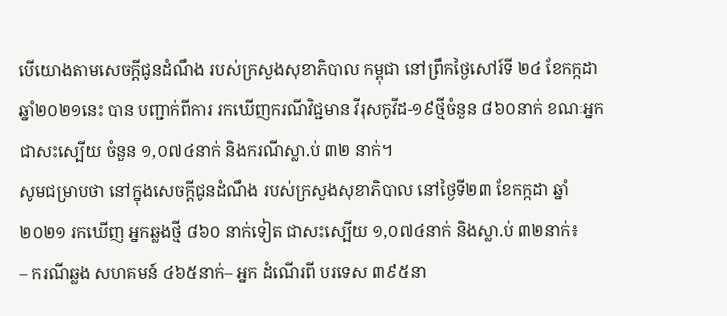បើយោងតាមសេចក្ដីជូនដំណឹង របស់ក្រសួងសុខាភិបាល កម្ពុជា នៅព្រឹកថ្ងៃសៅរ៍ទី ២៤ ខែកក្កដា ឆ្នាំ២០២១នេះ បាន បញ្ជាក់ពីការ រកឃើញករណីវិជ្ជមាន វីរុសកូវីដ-១៩ថ្មីចំនួន ៨៦០នាក់ ខណៈឣ្នកជាសះស្បើយ ចំនួន ១,០៧៤នាក់ និងករណីស្លា.ប់ ៣២ នាក់។
សូមជម្រាបថា នៅក្នុងសេចក្ដីជូនដំណឹង របស់ក្រសួងសុខាភិបាល នៅថ្ងៃទី២៣ ខែកក្កដា ឆ្នាំ២០២១ រកឃើញ អ្នកឆ្លងថ្មី ៨៦០ នាក់ទៀត ជាសះស្បើយ ១,០៧៤នាក់ និងស្លា.ប់ ៣២នាក់៖
– ករណីឆ្លង សហគមន៍ ៤៦៥នាក់– អ្នក ដំណើរពី បរទេស ៣៩៥នា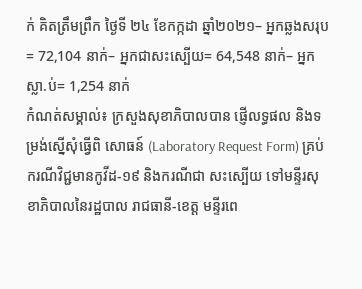ក់ គិតត្រឹមព្រឹក ថ្ងៃទី ២៤ ខែកក្កដា ឆ្នាំ២០២១– អ្នកឆ្លងសរុប= 72,104 នាក់– អ្នកជាសះស្បើយ= 64,548 នាក់– អ្នកស្លា.ប់= 1,254 នាក់
កំណត់សម្គាល់៖ ក្រសួងសុខាភិបាលបាន ផ្ញើលទ្ធផល និងទម្រង់ស្នើសុំធ្វើពិ សោធន៍ (Laboratory Request Form) គ្រប់ ករណីវិជ្ជមានកូវីដ-១៩ និងករណីជា សះស្បើយ ទៅមន្ទីរសុខាភិបាលនៃរដ្ឋបាល រាជធានី-ខេត្ត មន្ទីរពេ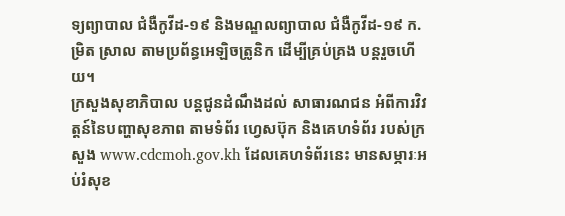ទ្យព្យាបាល ជំងឺកូវីដ-១៩ និងមណ្ឌលព្យាបាល ជំងឺកូវីដ-១៩ ក.ម្រិត ស្រាល តាមប្រព័ន្ធអេឡិចត្រូនិក ដើម្បីគ្រប់គ្រង បន្តរួចហើយ។
ក្រសួងសុខាភិបាល បន្តជូនដំណឹងដល់ សាធារណជន អំពីការវិវត្តន៍នៃបញ្ហាសុខភាព តាមទំព័រ ហ្វេសប៊ុក និងគេហទំព័រ របស់ក្រសួង www.cdcmoh.gov.kh ដែលគេហទំព័រនេះ មានសម្ភារៈអប់រំសុខ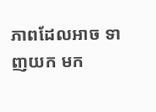ភាពដែលអាច ទាញយក មក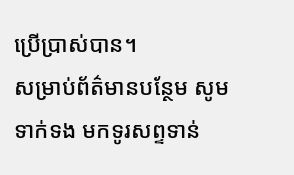ប្រើប្រាស់បាន។
សម្រាប់ព័ត៌មានបន្ថែម សូមទាក់ទង មកទូរសព្ទទាន់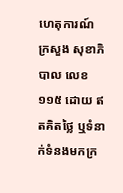ហេតុការណ៍ ក្រសួង សុខាភិបាល លេខ ១១៥ ដោយ ឥតគិតថ្លៃ ឬទំនាក់ទំនងមកក្រ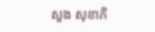សួង សុខាភិ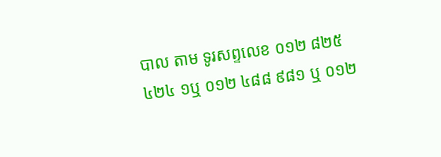បាល តាម ទូរសព្ទលេខ ០១២ ៨២៥ ៤២៤ ១ឬ ០១២ ៤៨៨ ៩៨១ ឬ ០១២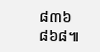៨៣៦ ៨៦៨៕